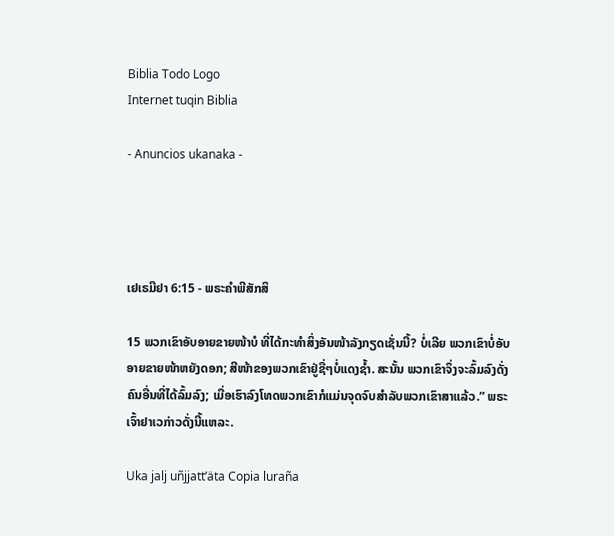Biblia Todo Logo
Internet tuqin Biblia

- Anuncios ukanaka -




ເຢເຣມີຢາ 6:15 - ພຣະຄຳພີສັກສິ

15 ພວກເຂົາອັບອາຍຂາຍໜ້າບໍ ທີ່ໄດ້ກະທຳສິ່ງອັນໜ້າລັງກຽດເຊັ່ນນີ້? ບໍ່ເລີຍ ພວກເຂົາບໍ່ອັບອາຍຂາຍໜ້າຫຍັງດອກ; ສີໜ້າຂອງພວກເຂົາຢູ່ຊື່ໆບໍ່ແດງຊໍ້າ. ສະນັ້ນ ພວກເຂົາຈຶ່ງຈະລົ້ມລົງດັ່ງຄົນອື່ນທີ່ໄດ້ລົ້ມລົງ; ເມື່ອເຮົາລົງໂທດພວກເຂົາກໍແມ່ນຈຸດຈົບສຳລັບພວກເຂົາສາແລ້ວ.” ພຣະເຈົ້າຢາເວກ່າວດັ່ງນີ້ແຫລະ.

Uka jalj uñjjattʼäta Copia luraña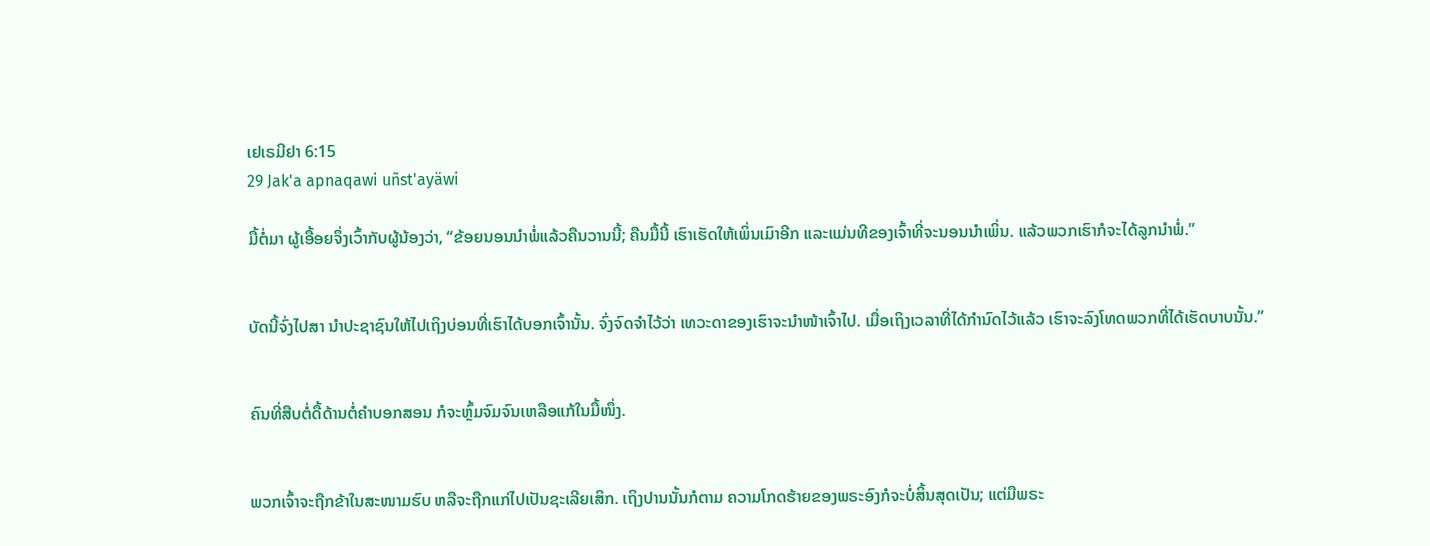ເຢເຣມີຢາ 6:15
29 Jak'a apnaqawi uñst'ayäwi

ມື້ຕໍ່ມາ ຜູ້ເອື້ອຍຈຶ່ງເວົ້າກັບຜູ້ນ້ອງວ່າ, “ຂ້ອຍນອນນຳພໍ່ແລ້ວຄືນວານນີ້; ຄືນມື້ນີ້ ເຮົາເຮັດໃຫ້ເພິ່ນເມົາອີກ ແລະແມ່ນທີຂອງເຈົ້າທີ່ຈະນອນນຳເພິ່ນ. ແລ້ວພວກເຮົາກໍຈະໄດ້ລູກນຳພໍ່.”


ບັດນີ້ຈົ່ງໄປສາ ນຳປະຊາຊົນໃຫ້ໄປເຖິງບ່ອນທີ່ເຮົາໄດ້ບອກເຈົ້ານັ້ນ. ຈົ່ງຈົດຈຳໄວ້ວ່າ ເທວະດາຂອງເຮົາຈະນຳໜ້າເຈົ້າໄປ. ເມື່ອເຖິງເວລາທີ່ໄດ້ກຳນົດໄວ້ແລ້ວ ເຮົາຈະລົງໂທດພວກທີ່ໄດ້ເຮັດບາບນັ້ນ.”


ຄົນທີ່ສືບຕໍ່ດື້ດ້ານຕໍ່ຄຳບອກສອນ ກໍຈະຫຼົ້ມຈົມຈົນເຫລືອແກ້ໃນມື້ໜຶ່ງ.


ພວກເຈົ້າຈະຖືກຂ້າໃນສະໜາມຮົບ ຫລືຈະຖືກແກ່ໄປເປັນຊະເລີຍເສິກ. ເຖິງປານນັ້ນກໍຕາມ ຄວາມໂກດຮ້າຍຂອງພຣະອົງກໍຈະບໍ່ສິ້ນສຸດເປັນ; ແຕ່ມືພຣະ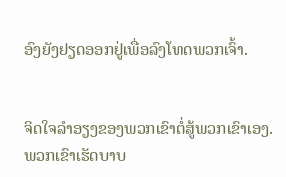ອົງຍັງຢຽດອອກຢູ່ເພື່ອລົງໂທດພວກເຈົ້າ.


ຈິດໃຈລຳອຽງຂອງພວກເຂົາຕໍ່ສູ້ພວກເຂົາເອງ. ພວກເຂົາເຮັດບາບ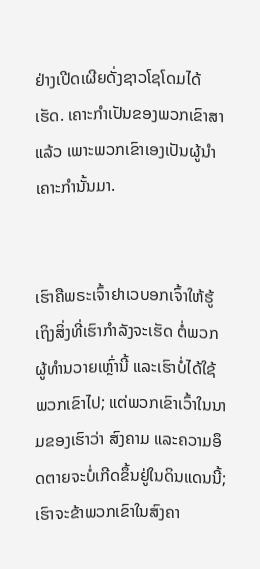ຢ່າງເປີດເຜີຍດັ່ງຊາວໂຊໂດມໄດ້ເຮັດ. ເຄາະກຳເປັນຂອງພວກເຂົາສາແລ້ວ ເພາະພວກເຂົາເອງເປັນຜູ້ນຳເຄາະກຳນັ້ນມາ.


ເຮົາຄືພຣະເຈົ້າຢາເວບອກເຈົ້າໃຫ້ຮູ້ເຖິງສິ່ງທີ່ເຮົາກຳລັງຈະເຮັດ ຕໍ່ພວກຜູ້ທຳນວາຍເຫຼົ່ານີ້ ແລະເຮົາບໍ່ໄດ້ໃຊ້ພວກເຂົາໄປ; ແຕ່ພວກເຂົາເວົ້າໃນນາມຂອງເຮົາວ່າ ສົງຄາມ ແລະຄວາມອຶດຕາຍຈະບໍ່ເກີດຂຶ້ນຢູ່ໃນດິນແດນນີ້; ເຮົາຈະຂ້າພວກເຂົາໃນສົງຄາ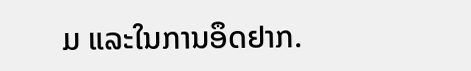ມ ແລະໃນການອຶດຢາກ.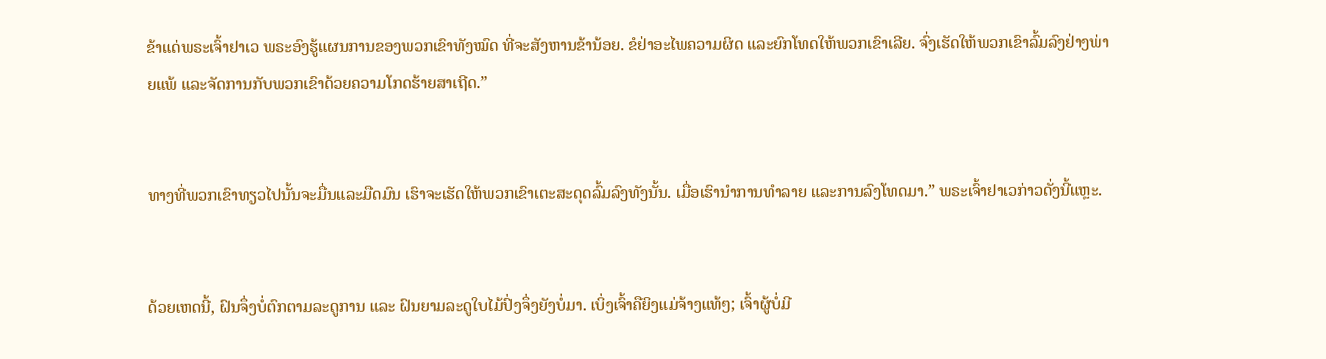ຂ້າແດ່ພຣະເຈົ້າຢາເວ ພຣະອົງຮູ້ແຜນການຂອງພວກເຂົາທັງໝົດ ທີ່ຈະສັງຫານຂ້ານ້ອຍ. ຂໍຢ່າອະໄພຄວາມຜິດ ແລະຍົກໂທດໃຫ້ພວກເຂົາເລີຍ. ຈົ່ງເຮັດໃຫ້ພວກເຂົາລົ້ມລົງຢ່າງພ່າຍແພ້ ແລະຈັດການກັບພວກເຂົາດ້ວຍຄວາມໂກດຮ້າຍສາເຖີດ.”


ທາງທີ່ພວກເຂົາທຽວໄປນັ້ນຈະມື່ນແລະມືດມົນ ເຮົາຈະເຮັດໃຫ້ພວກເຂົາເຕະສະດຸດລົ້ມລົງທັງນັ້ນ. ເມື່ອເຮົານຳການທຳລາຍ ແລະການລົງໂທດມາ.” ພຣະເຈົ້າຢາເວກ່າວດັ່ງນີ້ແຫຼະ.


ດ້ວຍເຫດນີ້, ຝົນຈຶ່ງບໍ່ຕົກຕາມລະດູການ ແລະ ຝົນຍາມລະດູໃບໄມ້ປົ່ງຈຶ່ງຍັງບໍ່ມາ. ເບິ່ງເຈົ້າຄືຍິງແມ່ຈ້າງແທ້ໆ; ເຈົ້າຜູ້ບໍ່ມີ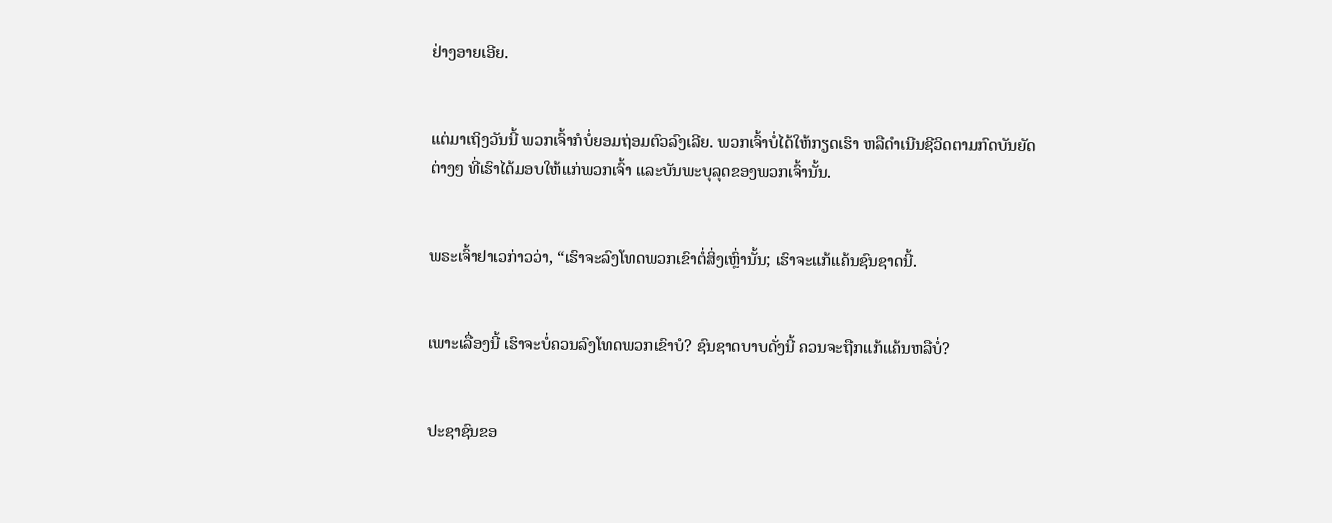ຢ່າງອາຍເອີຍ.


ແຕ່ມາເຖິງວັນນີ້ ພວກເຈົ້າກໍບໍ່ຍອມຖ່ອມຕົວລົງເລີຍ. ພວກເຈົ້າບໍ່ໄດ້ໃຫ້ກຽດເຮົາ ຫລືດຳເນີນຊີວິດຕາມກົດບັນຍັດຕ່າງໆ ທີ່ເຮົາໄດ້ມອບໃຫ້ແກ່ພວກເຈົ້າ ແລະບັນພະບຸລຸດຂອງພວກເຈົ້ານັ້ນ.


ພຣະເຈົ້າຢາເວກ່າວວ່າ, “ເຮົາຈະລົງໂທດພວກເຂົາຕໍ່ສິ່ງເຫຼົ່ານັ້ນ; ເຮົາຈະແກ້ແຄ້ນຊົນຊາດນີ້.


ເພາະເລື່ອງນີ້ ເຮົາຈະບໍ່ຄວນລົງໂທດພວກເຂົາບໍ? ຊົນຊາດບາບດັ່ງນີ້ ຄວນຈະຖືກແກ້ແຄ້ນຫລືບໍ່?


ປະຊາຊົນຂອ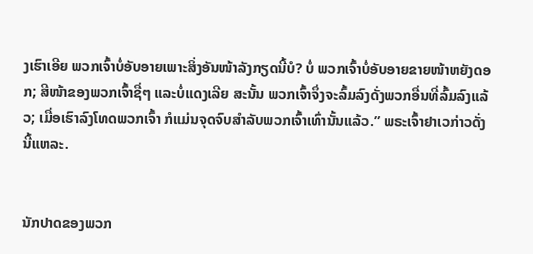ງເຮົາເອີຍ ພວກເຈົ້າບໍ່ອັບອາຍເພາະສິ່ງອັນໜ້າລັງກຽດນີ້ບໍ? ບໍ່ ພວກເຈົ້າບໍ່ອັບອາຍຂາຍໜ້າຫຍັງດອກ; ສີໜ້າຂອງພວກເຈົ້າຊື່ໆ ແລະບໍ່ແດງເລີຍ ສະນັ້ນ ພວກເຈົ້າຈຶ່ງຈະລົ້ມລົງດັ່ງພວກອື່ນທີ່ລົ້ມລົງແລ້ວ; ເມື່ອເຮົາລົງໂທດພວກເຈົ້າ ກໍແມ່ນຈຸດຈົບສຳລັບພວກເຈົ້າເທົ່ານັ້ນແລ້ວ.” ພຣະເຈົ້າຢາເວກ່າວດັ່ງນີ້ແຫລະ.


ນັກປາດຂອງພວກ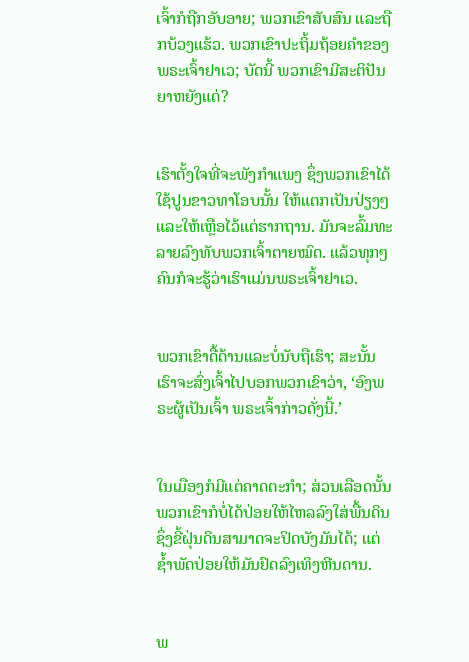ເຈົ້າກໍຖືກອັບອາຍ; ພວກເຂົາສັບສົນ ແລະຖືກບ້ວງແຮ້ວ. ພວກເຂົາປະຖິ້ມຖ້ອຍຄຳຂອງພຣະເຈົ້າຢາເວ; ບັດນີ້ ພວກເຂົາມີສະຕິປັນຍາຫຍັງແດ່?


ເຮົາຕັ້ງໃຈທີ່ຈະພັງກຳແພງ ຊຶ່ງພວກເຂົາໄດ້ໃຊ້ປູນຂາວທາໂອບນັ້ນ ໃຫ້ແຕກເປັນປ່ຽງໆ ແລະໃຫ້ເຫຼືອໄວ້ແຕ່ຮາກຖານ. ມັນຈະລົ້ມທະລາຍລົງທັບພວກເຈົ້າຕາຍໝົດ. ແລ້ວທຸກໆຄົນກໍຈະຮູ້ວ່າເຮົາແມ່ນພຣະເຈົ້າຢາເວ.


ພວກເຂົາດື້ດ້ານແລະບໍ່ນັບຖືເຮົາ; ສະນັ້ນ ເຮົາຈະສົ່ງເຈົ້າໄປບອກພວກເຂົາວ່າ, ‘ອົງພຣະຜູ້ເປັນເຈົ້າ ພຣະເຈົ້າກ່າວດັ່ງນີ້.’


ໃນເມືອງກໍມີແຕ່ຄາດຕະກຳ; ສ່ວນເລືອດນັ້ນ ພວກເຂົາກໍບໍ່ໄດ້ປ່ອຍໃຫ້ໄຫລລົງໃສ່ພື້ນດິນ ຊຶ່ງຂີ້ຝຸ່ນດິນສາມາດຈະປິດບັງມັນໄດ້; ແຕ່ຊໍ້າພັດປ່ອຍໃຫ້ມັນຢົດລົງເທິງຫີນດານ.


ພ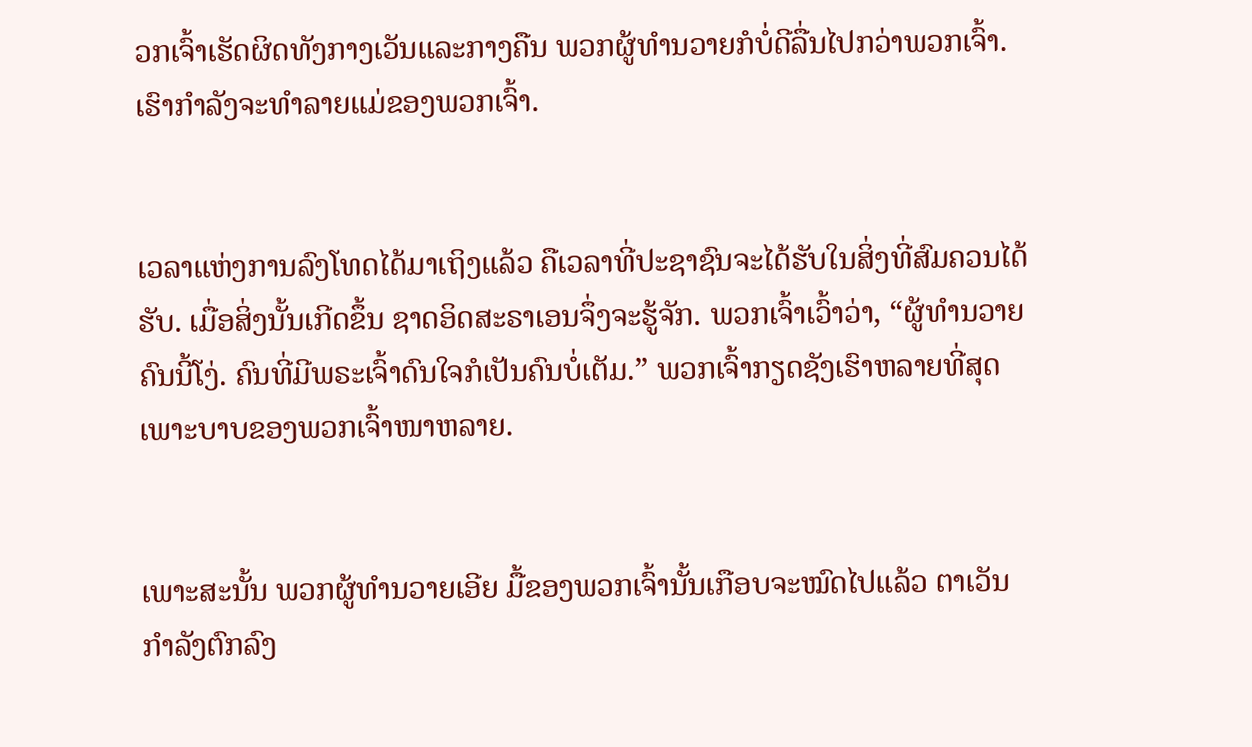ວກເຈົ້າເຮັດຜິດທັງກາງເວັນແລະກາງຄືນ ພວກຜູ້ທຳນວາຍກໍບໍ່ດີລື່ນໄປກວ່າພວກເຈົ້າ. ເຮົາກຳລັງຈະທຳລາຍແມ່ຂອງພວກເຈົ້າ.


ເວລາແຫ່ງການລົງໂທດໄດ້ມາເຖິງແລ້ວ ຄືເວລາທີ່ປະຊາຊົນຈະໄດ້ຮັບໃນສິ່ງທີ່ສົມຄວນໄດ້ຮັບ. ເມື່ອສິ່ງນັ້ນເກີດຂຶ້ນ ຊາດອິດສະຣາເອນຈຶ່ງຈະຮູ້ຈັກ. ພວກເຈົ້າເວົ້າວ່າ, “ຜູ້ທຳນວາຍຄົນນີ້ໂງ່. ຄົນທີ່ມີພຣະເຈົ້າດົນໃຈກໍເປັນຄົນບໍ່ເຕັມ.” ພວກເຈົ້າກຽດຊັງເຮົາຫລາຍທີ່ສຸດ ເພາະບາບຂອງພວກເຈົ້າໜາຫລາຍ.


ເພາະສະນັ້ນ ພວກຜູ້ທຳນວາຍເອີຍ ມື້ຂອງພວກເຈົ້ານັ້ນເກືອບຈະໝົດໄປແລ້ວ ຕາເວັນກຳລັງຕົກລົງ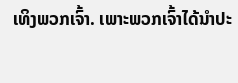ເທິງພວກເຈົ້າ. ເພາະພວກເຈົ້າໄດ້ນຳປະ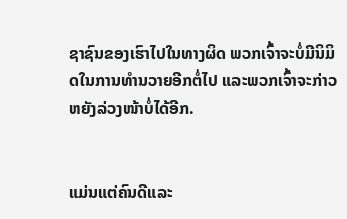ຊາຊົນຂອງເຮົາໄປໃນທາງຜິດ ພວກເຈົ້າຈະບໍ່ມີນິມິດໃນການທຳນວາຍອີກຕໍ່ໄປ ແລະພວກເຈົ້າຈະກ່າວຫຍັງລ່ວງໜ້າບໍ່ໄດ້ອີກ.


ແມ່ນແຕ່ຄົນດີແລະ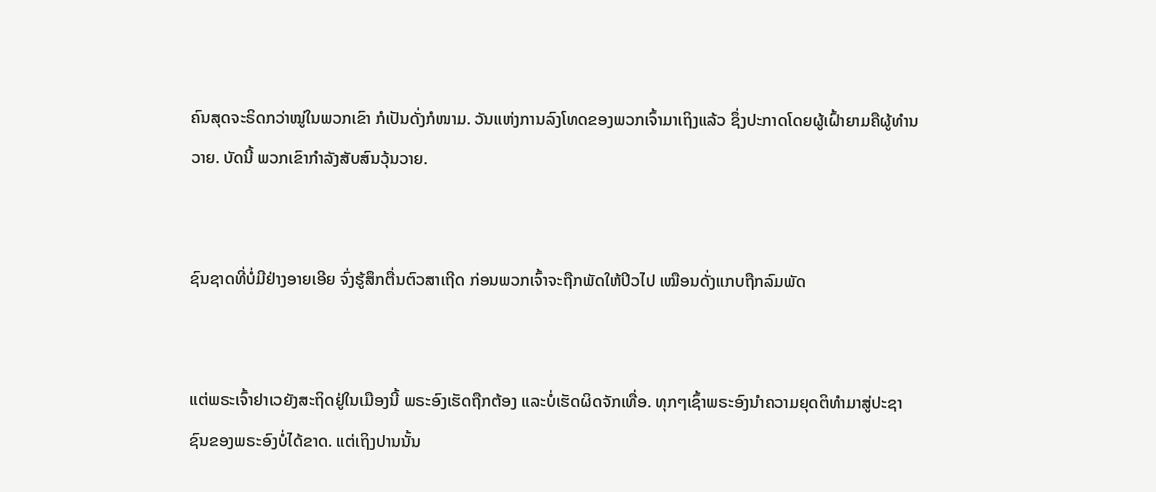ຄົນສຸດຈະຣິດກວ່າໝູ່ໃນພວກເຂົາ ກໍເປັນດັ່ງກໍໜາມ. ວັນແຫ່ງການລົງໂທດຂອງພວກເຈົ້າມາເຖິງແລ້ວ ຊຶ່ງປະກາດໂດຍຜູ້ເຝົ້າຍາມຄືຜູ້ທຳນວາຍ. ບັດນີ້ ພວກເຂົາກຳລັງສັບສົນວຸ້ນວາຍ.


ຊົນຊາດທີ່ບໍ່ມີຢ່າງອາຍເອີຍ ຈົ່ງຮູ້ສຶກຕື່ນຕົວສາເຖີດ ກ່ອນພວກເຈົ້າຈະຖືກພັດໃຫ້ປິວໄປ ເໝືອນດັ່ງແກບຖືກລົມພັດ


ແຕ່ພຣະເຈົ້າຢາເວຍັງສະຖິດຢູ່ໃນເມືອງນີ້ ພຣະອົງເຮັດຖືກຕ້ອງ ແລະບໍ່ເຮັດຜິດຈັກເທື່ອ. ທຸກໆເຊົ້າພຣະອົງນຳຄວາມຍຸດຕິທຳມາສູ່ປະຊາຊົນຂອງພຣະອົງບໍ່ໄດ້ຂາດ. ແຕ່ເຖິງປານນັ້ນ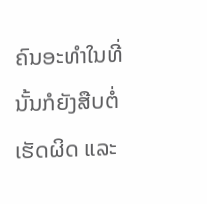ຄົນອະທຳໃນທີ່ນັ້ນກໍຍັງສືບຕໍ່ເຮັດຜິດ ແລະ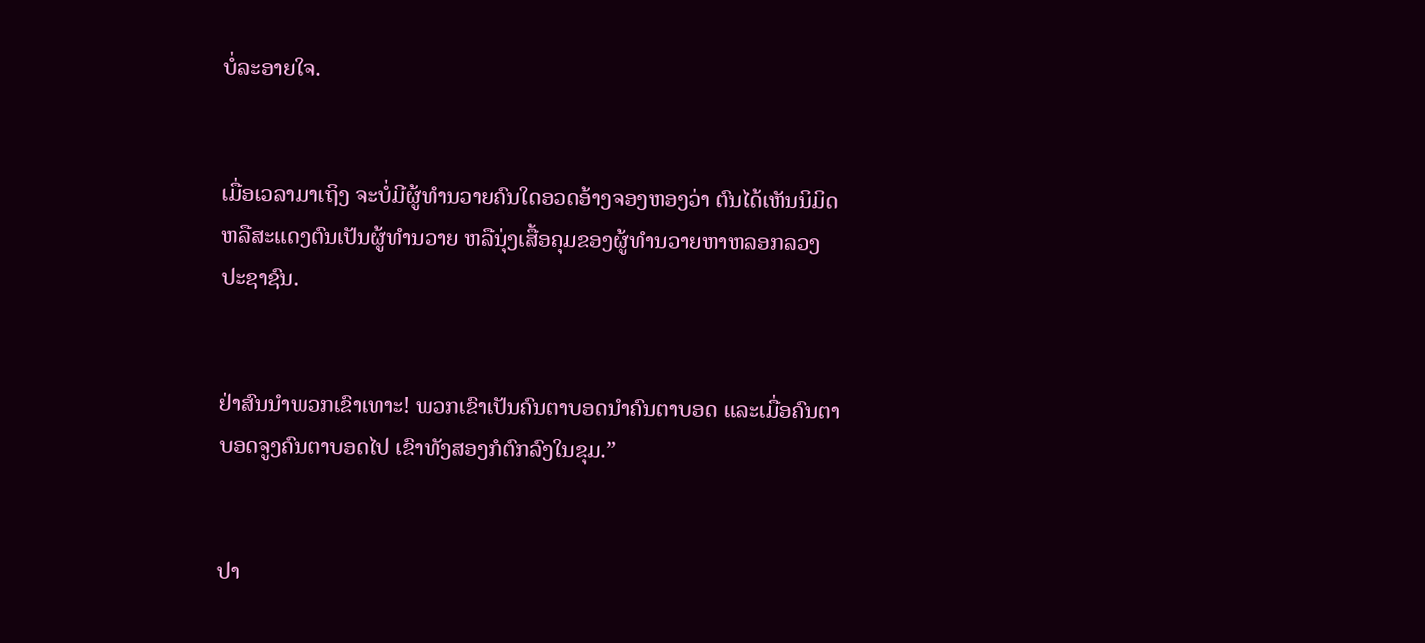ບໍ່ລະອາຍໃຈ.


ເມື່ອເວລາມາເຖິງ ຈະບໍ່ມີຜູ້ທຳນວາຍຄົນໃດອວດອ້າງຈອງຫອງວ່າ ຕົນໄດ້ເຫັນນິມິດ ຫລືສະແດງຕົນເປັນຜູ້ທຳນວາຍ ຫລືນຸ່ງເສື້ອຄຸມຂອງຜູ້ທຳນວາຍຫາຫລອກລວງປະຊາຊົນ.


ຢ່າສົນນຳພວກເຂົາເທາະ! ພວກເຂົາເປັນຄົນຕາບອດນຳຄົນຕາບອດ ແລະເມື່ອຄົນຕາບອດຈູງຄົນຕາບອດໄປ ເຂົາທັງສອງກໍຕົກລົງໃນຂຸມ.”


ປາ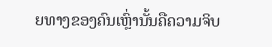ຍທາງຂອງຄົນເຫຼົ່ານັ້ນຄືຄວາມຈິບ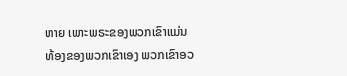ຫາຍ ເພາະພຣະຂອງພວກເຂົາແມ່ນທ້ອງຂອງພວກເຂົາເອງ ພວກເຂົາອວ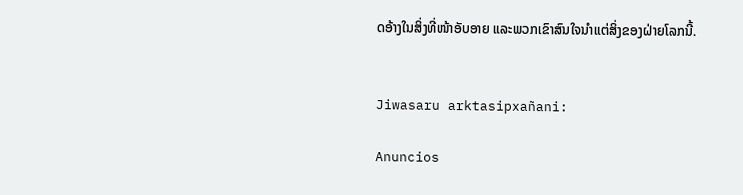ດອ້າງໃນສິ່ງທີ່ໜ້າອັບອາຍ ແລະພວກເຂົາສົນໃຈນຳແຕ່ສິ່ງຂອງຝ່າຍໂລກນີ້.


Jiwasaru arktasipxañani:

Anuncios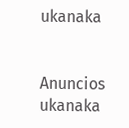ukanaka


Anuncios ukanaka